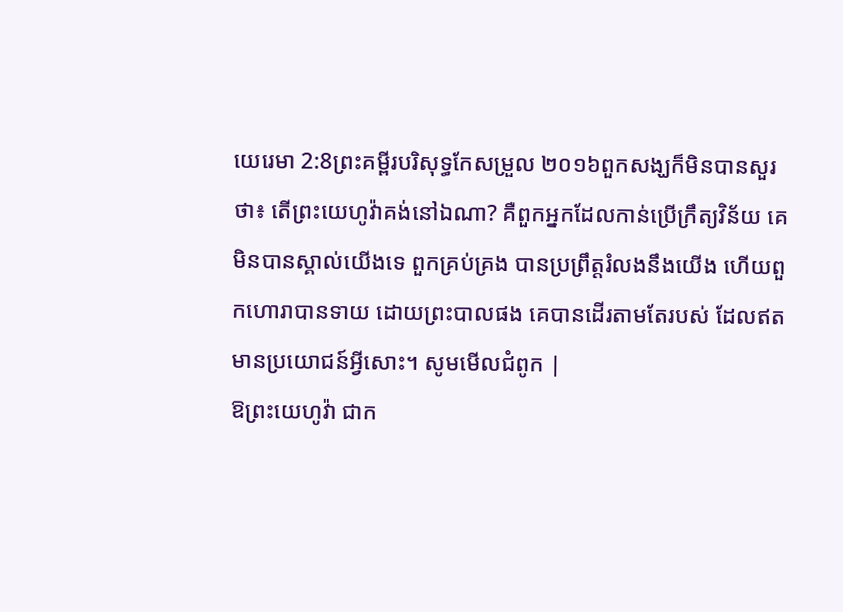យេរេមា 2:8ព្រះគម្ពីរបរិសុទ្ធកែសម្រួល ២០១៦ពួកសង្ឃក៏មិនបានសួរថា៖ តើព្រះយេហូវ៉ាគង់នៅឯណា? គឺពួកអ្នកដែលកាន់ប្រើក្រឹត្យវិន័យ គេមិនបានស្គាល់យើងទេ ពួកគ្រប់គ្រង បានប្រព្រឹត្តរំលងនឹងយើង ហើយពួកហោរាបានទាយ ដោយព្រះបាលផង គេបានដើរតាមតែរបស់ ដែលឥតមានប្រយោជន៍អ្វីសោះ។ សូមមើលជំពូក |
ឱព្រះយេហូវ៉ា ជាក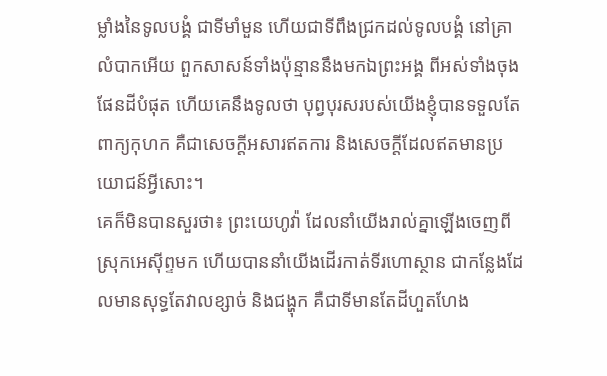ម្លាំងនៃទូលបង្គំ ជាទីមាំមួន ហើយជាទីពឹងជ្រកដល់ទូលបង្គំ នៅគ្រាលំបាកអើយ ពួកសាសន៍ទាំងប៉ុន្មាននឹងមកឯព្រះអង្គ ពីអស់ទាំងចុងផែនដីបំផុត ហើយគេនឹងទូលថា បុព្វបុរសរបស់យើងខ្ញុំបានទទួលតែពាក្យកុហក គឺជាសេចក្ដីអសារឥតការ និងសេចក្ដីដែលឥតមានប្រយោជន៍អ្វីសោះ។
គេក៏មិនបានសួរថា៖ ព្រះយេហូវ៉ា ដែលនាំយើងរាល់គ្នាឡើងចេញពីស្រុកអេស៊ីព្ទមក ហើយបាននាំយើងដើរកាត់ទីរហោស្ថាន ជាកន្លែងដែលមានសុទ្ធតែវាលខ្សាច់ និងជង្ហុក គឺជាទីមានតែដីហួតហែង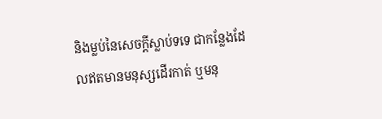និងម្លប់នៃសេចក្ដីស្លាប់ទទេ ជាកន្លែងដែលឥតមានមនុស្សដើរកាត់ ឬមនុ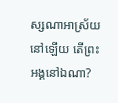ស្សណាអាស្រ័យនៅឡើយ តើព្រះអង្គនៅឯណា?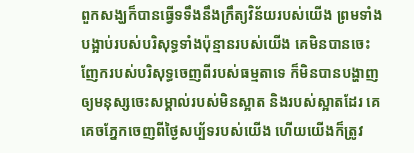ពួកសង្ឃក៏បានធ្វើទទឹងនឹងក្រឹត្យវិន័យរបស់យើង ព្រមទាំងបង្អាប់របស់បរិសុទ្ធទាំងប៉ុន្មានរបស់យើង គេមិនបានចេះញែករបស់បរិសុទ្ធចេញពីរបស់ធម្មតាទេ ក៏មិនបានបង្ហាញឲ្យមនុស្សចេះសម្គាល់របស់មិនស្អាត និងរបស់ស្អាតដែរ គេគេចភ្នែកចេញពីថ្ងៃសប្ប័ទរបស់យើង ហើយយើងក៏ត្រូវ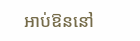អាប់ឱននៅ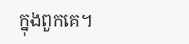ក្នុងពួកគេ។